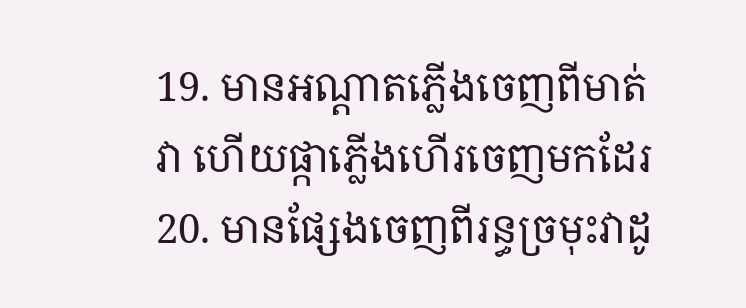19. មានអណ្តាតភ្លើងចេញពីមាត់វា ហើយផ្កាភ្លើងហើរចេញមកដែរ
20. មានផ្សែងចេញពីរន្ធច្រមុះវាដូ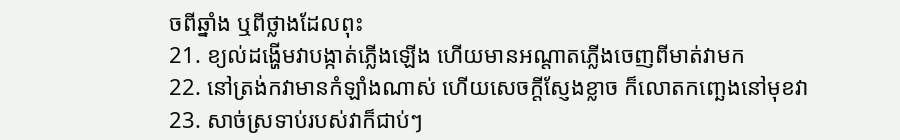ចពីឆ្នាំង ឬពីថ្លាងដែលពុះ
21. ខ្យល់ដង្ហើមវាបង្កាត់ភ្លើងឡើង ហើយមានអណ្តាតភ្លើងចេញពីមាត់វាមក
22. នៅត្រង់កវាមានកំឡាំងណាស់ ហើយសេចក្តីស្ញែងខ្លាច ក៏លោតកញ្ឆេងនៅមុខវា
23. សាច់ស្រទាប់របស់វាក៏ជាប់ៗ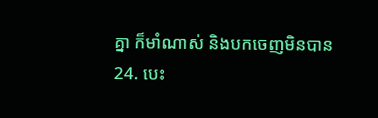គ្នា ក៏មាំណាស់ និងបកចេញមិនបាន
24. បេះ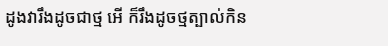ដូងវារឹងដូចជាថ្ម អើ ក៏រឹងដូចថ្មត្បាល់កិន